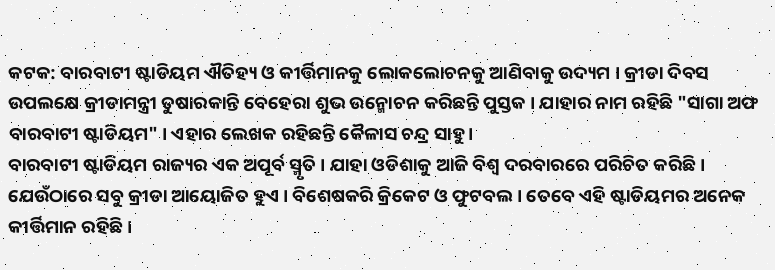କଟକ: ବାରବାଟୀ ଷ୍ଟାଡିୟମ ଐତିହ୍ୟ ଓ କୀର୍ତ୍ତିମାନକୁ ଲୋକଲୋଚନକୁ ଆଣିବାକୁ ଉଦ୍ୟମ । କ୍ରୀଡା ଦିବସ ଉପଲକ୍ଷେ କ୍ରୀଡାମନ୍ତ୍ରୀ ତୁଷାରକାନ୍ତି ବେହେରା ଶୁଭ ଉନ୍ମୋଚନ କରିଛନ୍ତି ପୁସ୍ତକ । ଯାହାର ନାମ ରହିଛି "ସାଗା ଅଫ ବାରବାଟୀ ଷ୍ଟାଡିୟମ" । ଏହାର ଲେଖକ ରହିଛନ୍ତି କୈଳାସ ଚନ୍ଦ୍ର ସାହୁ ।
ବାରବାଟୀ ଷ୍ଟାଡିୟମ ରାଜ୍ୟର ଏକ ଅପୂର୍ବ ସ୍ମୃତି । ଯାହା ଓଡିଶାକୁ ଆଜି ବିଶ୍ବ ଦରବାରରେ ପରିଚିତ କରିଛି। ଯେଉଁଠାରେ ସବୁ କ୍ରୀଡା ଆୟୋଜିତ ହୁଏ । ବିଶେଷକରି କ୍ରିକେଟ ଓ ଫୁଟବଲ । ତେବେ ଏହି ଷ୍ଟାଡିୟମର ଅନେକ କୀର୍ତ୍ତିମାନ ରହିଛି ।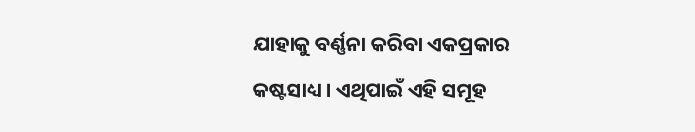ଯାହାକୁ ବର୍ଣ୍ଣନା କରିବା ଏକପ୍ରକାର କଷ୍ଟସାଧ୍ୟ । ଏଥିପାଇଁ ଏହି ସମୂହ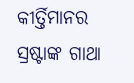କୀର୍ତ୍ତିମାନର ସ୍ରଷ୍ଟାଙ୍କ ଗାଥା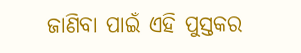ଜାଣିବା ପାଇଁ ଏହି ପୁସ୍ତକର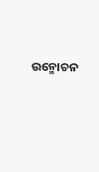ଉନ୍ମୋଚନ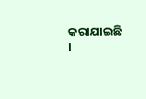କରାଯାଇଛି ।